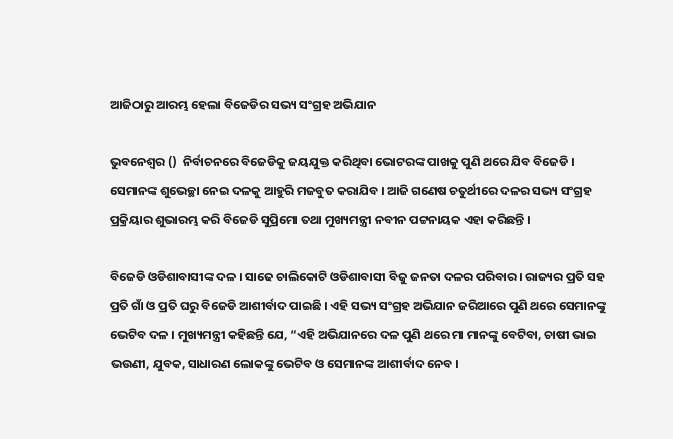ଆଜିଠାରୁ ଆରମ୍ଭ ହେଲା ବିଜେଡିର ସଭ୍ୟ ସଂଗ୍ରହ ଅଭିଯାନ

ଭୁବନେଶ୍ବର ()  ନିର୍ବାଚନରେ ବିଜେଡିକୁ ଜୟଯୁକ୍ତ କରିଥିବା ଭୋଟରଙ୍କ ପାଖକୁ ପୁଣି ଥରେ ଯିବ ବିଜେଡି । ସେମାନଙ୍କ ଶୁଭେଚ୍ଛା ନେଇ ଦଳକୁ ଆହୁରି ମଜବୁତ କରାଯିବ । ଆଜି ଗଣେଷ ଚତୁର୍ଥୀରେ ଦଳର ସଭ୍ୟ ସଂଗ୍ରହ ପ୍ରକ୍ରିୟାର ଶୁଭାରମ୍ଭ କରି ବିଜେଡି ସୁପ୍ରିମୋ ତଥା ମୁଖ୍ୟମନ୍ତ୍ରୀ ନବୀନ ପଟ୍ଟନାୟକ ଏହା କରିଛନ୍ତି ।

ବିଜେଡି ଓଡିଶାବାସୀଙ୍କ ଦଳ । ସାଢେ ଚାଲିକୋଟି ଓଡିଶାବାସୀ ବିଜୁ ଜନତା ଦଳର ପରିବାର । ରାଜ୍ୟର ପ୍ରତି ସହ ପ୍ରତି ଗାଁ ଓ ପ୍ରତି ଘରୁ ବିଜେଡି ଆଶୀର୍ବାଦ ପାଇଛି । ଏହି ସଭ୍ୟ ସଂଗ୍ରହ ଅଭିଯାନ ଜରିଆରେ ପୁଣି ଥରେ ସେମାନଙ୍କୁ ଭେଟିବ ଦଳ । ମୁଖ୍ୟମନ୍ତ୍ରୀ କହିଛନ୍ତି ଯେ, “ଏହି ଅଭିଯାନରେ ଦଳ ପୁଣି ଥରେ ମା ମାନଙ୍କୁ ବେଟିବା, ଚାଷୀ ଭାଇ ଭଉଣୀ, ଯୁବକ, ସାଧାରଣ ଲୋକଙ୍କୁ ଭେଟିବ ଓ ସେମାନଙ୍କ ଆଶୀର୍ବାଦ ନେବ ।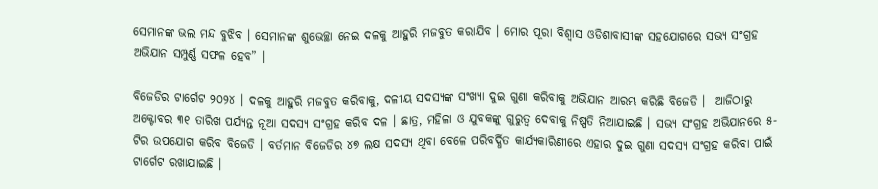ସେମାନଙ୍କ ଭଲ ମନ୍ଦ ବୁଝିବ । ସେମାନଙ୍କ ଶୁଭେଚ୍ଛା ନେଇ ଦଳକୁ ଆହୁରି ମଜବୁତ କରାଯିବ । ମୋର ପୂରା ବିଶ୍ବାସ ଓଡିଶାବାସୀଙ୍କ ସହଯୋଗରେ ସଭ୍ୟ ସଂଗ୍ରହ ଅଭିଯାନ ସମ୍ପୁର୍ଣ୍ଣ ସଫଳ ହେବ” ।

ବିଜେଡିର ଟାର୍ଗେଟ ୨୦୨୪ । ଦଳକୁ ଆହୁରି ମଜବୁତ କରିବାକୁ, ଦଳୀୟ ସଦସ୍ୟଙ୍କ ସଂଖ୍ୟା ଦୁଇ ଗୁଣା କରିବାକୁ ଅଭିଯାନ ଆରମ୍ଭ କରିଛି ବିଜେଡି ।  ଆଜିଠାରୁ ଅକ୍ଟୋବର ୩୧ ତାରିଖ ପର୍ଯ୍ୟନ୍ତ ନୂଆ ସଦସ୍ୟ ସଂଗ୍ରହ କରିବ ଦଳ । ଛାତ୍ର, ମହିଳା ଓ ଯୁବକଙ୍କୁ ଗୁରୁତ୍ବ ଦେବାକୁ ନିଷ୍ପତି ନିଆଯାଇଛି । ସଭ୍ୟ ସଂଗ୍ରହ ଅଭିଯାନରେ ୫-ଟିର ଉପଯୋଗ କରିବ ବିଜେଡି । ବର୍ତମାନ ବିଜେଡିର ୪୭ ଲକ୍ଷ ସଦସ୍ୟ ଥିବା ବେଳେ ପରିବର୍ଦ୍ଧିତ କାର୍ଯ୍ୟକାରିଣୀରେ ଏହାର ଦୁଇ ଗୁଣା ସଦସ୍ୟ ସଂଗ୍ରହ କରିବା ପାଇଁ ଟାର୍ଗେଟ ରଖାଯାଇଛି ।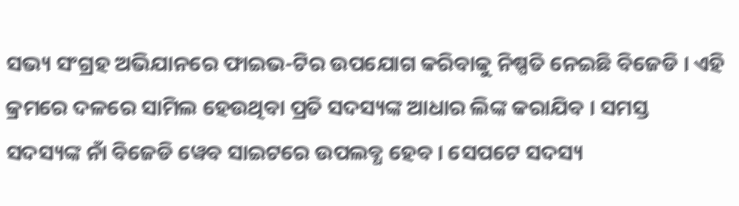ସଭ୍ୟ ସଂଗ୍ରହ ଅଭିଯାନରେ ଫାଇଭ-ଟିର ଉପଯୋଗ କରିବାକୁ ନିଷ୍ପତି ନେଇଛି ବିଜେଡି । ଏହି କ୍ରମରେ ଦଳରେ ସାମିଲ ହେଉଥିବା ପ୍ରତି ସଦସ୍ୟଙ୍କ ଆଧାର ଲିଙ୍କ କରାଯିବ । ସମସ୍ତ ସଦସ୍ୟଙ୍କ ନାଁ ବିଜେଡି ୱେବ ସାଇଟରେ ଉପଲବ୍ଧ ହେବ । ସେପଟେ ସଦସ୍ୟ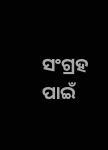ସଂଗ୍ରହ ପାଇଁ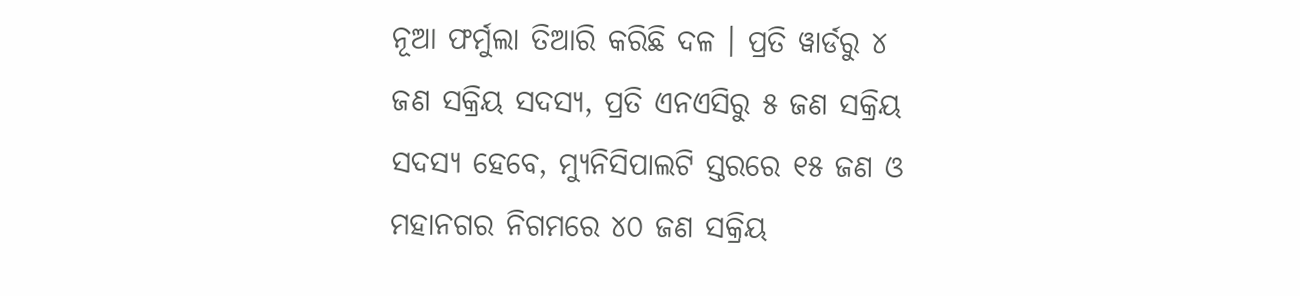ନୂଆ ଫର୍ମୁଲା ତିଆରି କରିଛି ଦଳ । ପ୍ରତି ୱାର୍ଡରୁ ୪ ଜଣ ସକ୍ରିୟ ସଦସ୍ୟ, ପ୍ରତି ଏନଏସିରୁ ୫ ଜଣ ସକ୍ରିୟ ସଦସ୍ୟ ହେବେ, ମ୍ୟୁନିସିପାଲଟି ସ୍ତରରେ ୧୫ ଜଣ ଓ ମହାନଗର ନିଗମରେ ୪୦ ଜଣ ସକ୍ରିୟ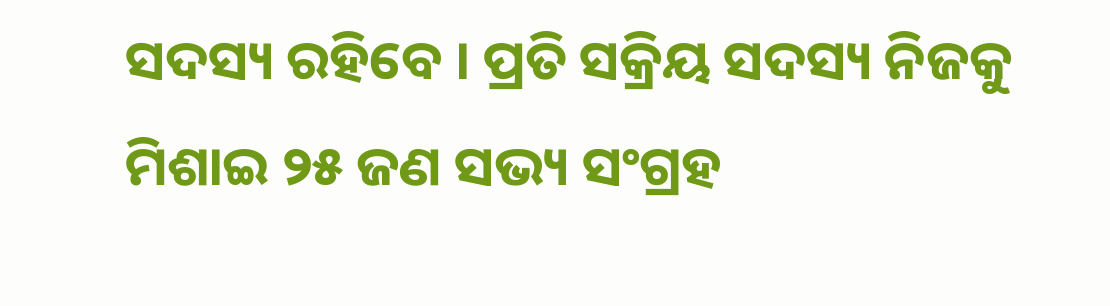ସଦସ୍ୟ ରହିବେ । ପ୍ରତି ସକ୍ରିୟ ସଦସ୍ୟ ନିଜକୁ ମିଶାଇ ୨୫ ଜଣ ସଭ୍ୟ ସଂଗ୍ରହ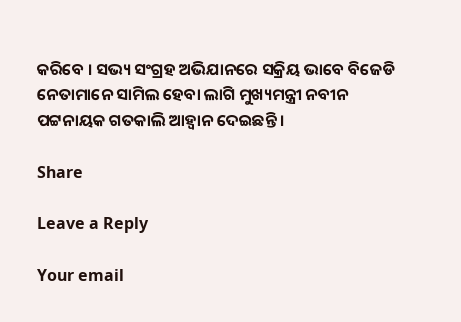କରିବେ । ସଭ୍ୟ ସଂଗ୍ରହ ଅଭିଯାନରେ ସକ୍ରିୟ ଭାବେ ବିଜେଡି ନେତାମାନେ ସାମିଲ ହେବା ଲାଗି ମୁଖ୍ୟମନ୍ତ୍ରୀ ନବୀନ ପଟ୍ଟନାୟକ ଗତକାଲି ଆହ୍ବାନ ଦେଇଛନ୍ତି ।

Share

Leave a Reply

Your email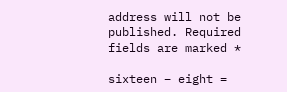address will not be published. Required fields are marked *

sixteen − eight =